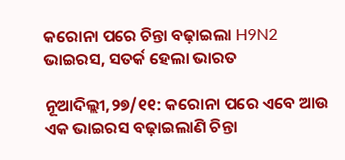କରୋନା ପରେ ଚିନ୍ତା ବଢ଼ାଇଲା H9N2 ଭାଇରସ, ସତର୍କ ହେଲା ଭାରତ

ନୂଆଦିଲ୍ଲୀ,୨୭/୧୧: କରୋନା ପରେ ଏବେ ଆଉ ଏକ ଭାଇରସ ବଢ଼ାଇଲାଣି ଚିନ୍ତା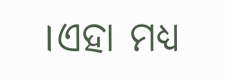।ଏହା ମଧ୍ୟ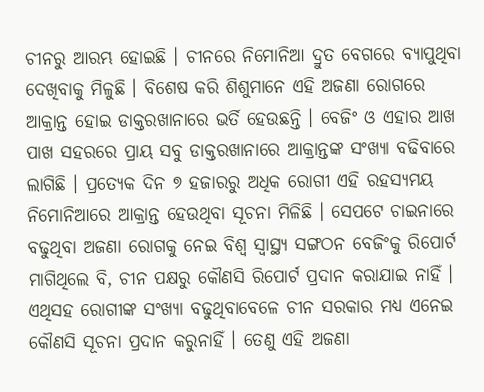ଚୀନରୁ ଆରମ୍ଭ ହୋଇଛି । ଚୀନରେ ନିମୋନିଆ ଦ୍ରୁତ ବେଗରେ ବ୍ୟାପୁଥିବା ଦେଖିବାକୁ ମିଳୁଛି । ବିଶେଷ କରି ଶିଶୁମାନେ ଏହି ଅଜଣା ରୋଗରେ ଆକ୍ରାନ୍ତ ହୋଇ ଡାକ୍ତରଖାନାରେ ଭର୍ତି ହେଉଛନ୍ତି । ବେଜିଂ ଓ ଏହାର ଆଖ ପାଖ ସହରରେ ପ୍ରାୟ ସବୁ ଡାକ୍ତରଖାନାରେ ଆକ୍ରାନ୍ତଙ୍କ ସଂଖ୍ୟା ବଢିବାରେ ଲାଗିଛି । ପ୍ରତ୍ୟେକ ଦିନ ୭ ହଜାରରୁ ଅଧିକ ରୋଗୀ ଏହି ରହସ୍ୟମୟ ନିମୋନିଆରେ ଆକ୍ରାନ୍ତ ହେଉଥିବା ସୂଚନା ମିଳିଛି । ସେପଟେ ଚାଇନାରେ ବଢୁଥିବା ଅଜଣା ରୋଗକୁ ନେଇ ବିଶ୍ୱ ସ୍ୱାସ୍ଥ୍ୟ ସଙ୍ଗଠନ ବେଜିଂକୁ ରିପୋର୍ଟ ମାଗିଥିଲେ ବି, ଚୀନ ପକ୍ଷରୁ କୌଣସି ରିପୋର୍ଟ ପ୍ରଦାନ କରାଯାଇ ନାହିଁ । ଏଥିସହ ରୋଗୀଙ୍କ ସଂଖ୍ୟା ବଢୁଥିବାବେଳେ ଚୀନ ସରକାର ମଧ୍ୟ ଏନେଇ କୌଣସି ସୂଚନା ପ୍ରଦାନ କରୁନାହିଁ । ତେଣୁ ଏହି ଅଜଣା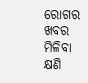ରୋଗର ଖବର ମିଳିବା କ୍ଷଣି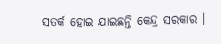ସତର୍କ ହୋଇ ଯାଇଛନ୍ତି କେନ୍ଦ୍ର ସରକାର ।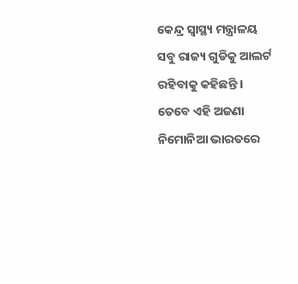କେନ୍ଦ୍ର ସ୍ୱାସ୍ଥ୍ୟ ମନ୍ତ୍ରାଳୟ ସବୁ ରାଜ୍ୟ ଗୁଡିକୁ ଆଲର୍ଟ ରହିବାକୁ କହିଛନ୍ତି । ତେବେ ଏହି ଅଜଣା ନିମୋନିଆ ଭାରତରେ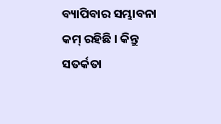ବ୍ୟାପିବାର ସମ୍ଭାବନା କମ୍ ରହିଛି । କିନ୍ତୁ ସତର୍କତା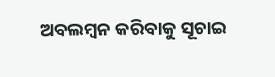ଅବଲମ୍ବନ କରିବାକୁ ସୂଚାଇ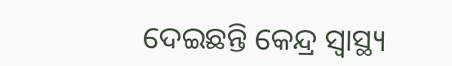ଦେଇଛନ୍ତି କେନ୍ଦ୍ର ସ୍ୱାସ୍ଥ୍ୟ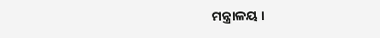ମନ୍ତ୍ରାଳୟ ।